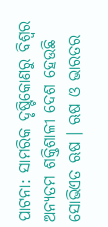ପାଟନା: ସାମରିକ ଦୃଷ୍ଟିକୋଣରୁ ବିଶ୍ବର ଅନ୍ୟତମ ଶକ୍ତିଶାଳୀ ଦେଶ ହେଉଛି ସୋଭିଏତ ଋଷ । ଋଷ ଓ ଭାରତର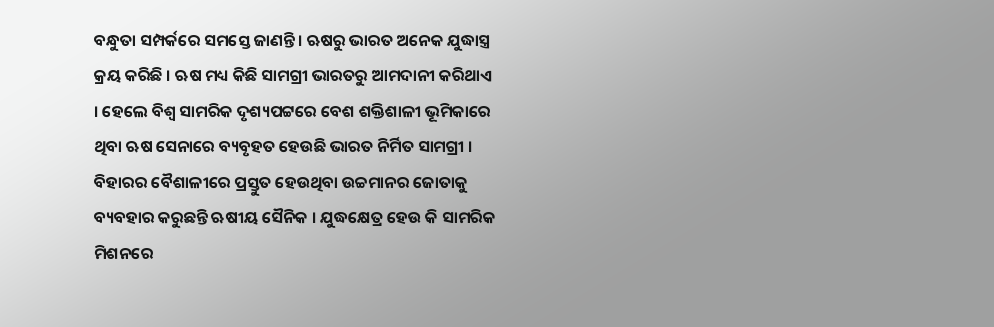ବନ୍ଧୁତା ସମ୍ପର୍କରେ ସମସ୍ତେ ଜାଣନ୍ତି । ଋଷରୁ ଭାରତ ଅନେକ ଯୁଦ୍ଧାସ୍ତ୍ର କ୍ରୟ କରିଛି । ଋଷ ମଧ୍ୟ କିଛି ସାମଗ୍ରୀ ଭାରତରୁ ଆମଦାନୀ କରିଥାଏ । ହେଲେ ବିଶ୍ବ ସାମରିକ ଦୃଶ୍ୟପଟ୍ଟରେ ବେଶ ଶକ୍ତିଶାଳୀ ଭୂମିକାରେ ଥିବା ଋଷ ସେନାରେ ବ୍ୟବୃହତ ହେଉଛି ଭାରତ ନିର୍ମିତ ସାମଗ୍ରୀ । ବିହାରର ବୈଶାଳୀରେ ପ୍ରସ୍ତୁତ ହେଉଥିବା ଉଚ୍ଚମାନର ଜୋତାକୁ ବ୍ୟବହାର କରୁଛନ୍ତି ଋଷୀୟ ସୈନିକ । ଯୁଦ୍ଧକ୍ଷେତ୍ର ହେଉ କି ସାମରିକ ମିଶନରେ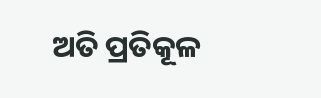ଅତି ପ୍ରତିକୂଳ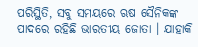ପରିସ୍ଥିତି, ସବୁ ସମୟରେ ଋଷ ସୈନିକଙ୍କ ପାଦରେ ରହିଛି ଭାରତୀୟ ଜୋତା । ଯାହାକି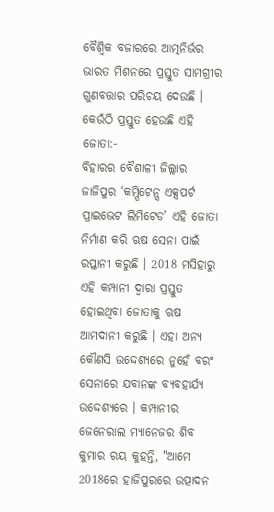ବୈଶ୍ବିକ ବଜାରରେ ଆତ୍ମନିର୍ଭର ଭାରତ ମିଶନରେ ପ୍ରସ୍ତୁତ ସାମଗ୍ରୀର ଗୁଣବତ୍ତାର ପରିଚୟ ଦେଉଛି ।
କେଉଁଠି ପ୍ରସ୍ତୁତ ହେଉଛି ଏହି ଜୋତା:-
ବିହାରର ବୈଶାଳୀ ଜିଲ୍ଲାର ଜାଜିପୁର ‘କମ୍ପିଟେନ୍ସ ଏକ୍ସପର୍ଟ ପ୍ରାଇଭେଟ ଲିମିଟେଡ’ ଏହି ଜୋତା ନିର୍ମାଣ କରି ଋଷ ସେନା ପାଇଁ ରପ୍ତାନୀ କରୁଛି । 2018 ମସିହାରୁ ଏହି କମ୍ପାନୀ ଦ୍ବାରା ପ୍ରସ୍ତୁତ ହୋଇଥିବା ଜୋତାକୁ ଋଷ ଆମଦାନୀ କରୁଛି । ଏହା ଅନ୍ୟ କୌଣସି ଉଦ୍ଦେଶ୍ୟରେ ନୁହେଁ ବରଂ ସେନାରେ ଯବାନଙ୍କ ବ୍ୟବହାର୍ଯ୍ୟ ଉଦ୍ଦେଶ୍ୟରେ । କମ୍ପାନୀର ଜେନେରାଲ ମ୍ୟାନେଜର ଶିବ କୁମାର ରୟ କୁହନ୍ତି, "ଆମେ 2018ରେ ହାଜିପୁରରେ ଉତ୍ପାଦନ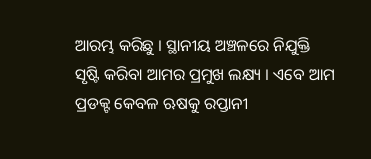ଆରମ୍ଭ କରିଛୁ । ସ୍ଥାନୀୟ ଅଞ୍ଚଳରେ ନିଯୁକ୍ତି ସୃଷ୍ଟି କରିବା ଆମର ପ୍ରମୁଖ ଲକ୍ଷ୍ୟ । ଏବେ ଆମ ପ୍ରଡକ୍ଟ କେବଳ ଋଷକୁ ରପ୍ତାନୀ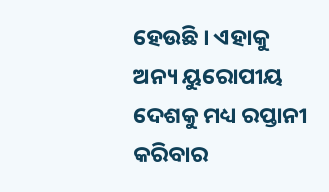ହେଉଛି । ଏହାକୁ ଅନ୍ୟ ୟୁରୋପୀୟ ଦେଶକୁ ମଧ୍ୟ ରପ୍ତାନୀ କରିବାର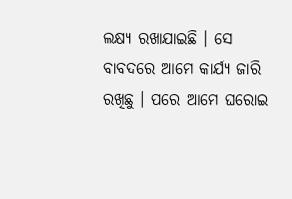ଲକ୍ଷ୍ୟ ରଖାଯାଇଛି । ସେ ବାବଦରେ ଆମେ କାର୍ଯ୍ୟ ଜାରି ରଖିଛୁ । ପରେ ଆମେ ଘରୋଇ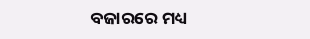ବଜାରରେ ମଧ୍ୟ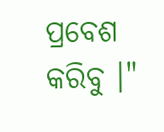ପ୍ରବେଶ କରିବୁ ।"